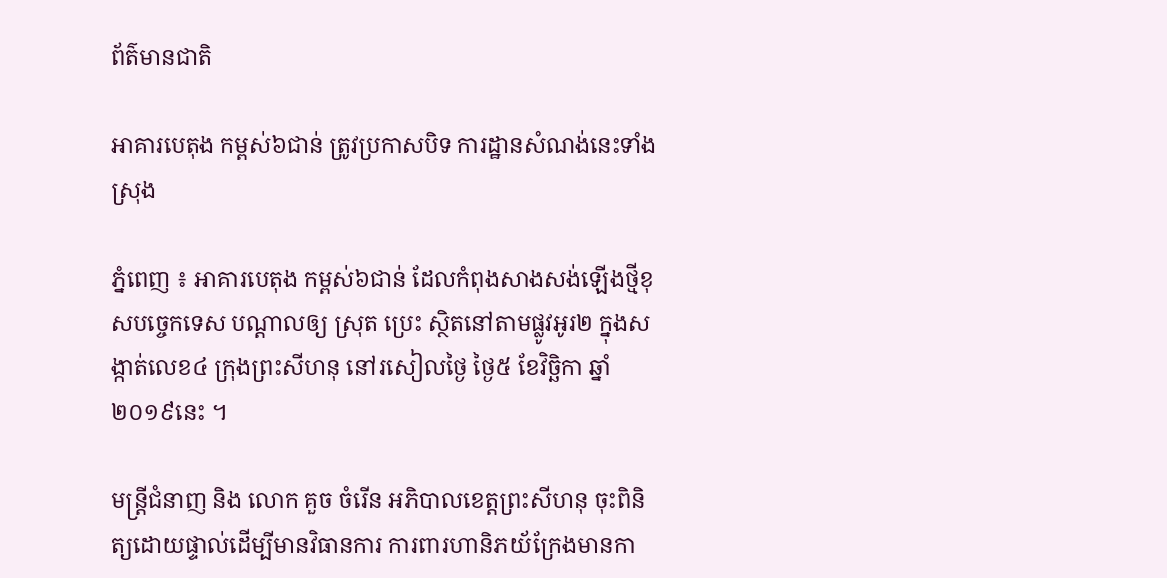ព័ត៌មានជាតិ

អាគារបេតុង កម្ពស់៦ជាន់ ត្រូវប្រកាសបិទ ការដ្ឋានសំណង់នេះទាំងស្រុង

ភ្នំពេញ ៖ អាគារបេតុង កម្ពស់៦ជាន់ ដែលកំពុងសាងសង់ឡើងថ្មីខុសបច្ចេកទេស បណ្តាលឲ្យ ស្រុត ប្រេះ ស្ថិតនៅតាមផ្លូវអូរ២ ក្នុងសង្កាត់លេខ៤ ក្រុងព្រះសីហនុ នៅរសៀលថ្ងៃ ថ្ងៃ៥ ខែវិច្ឆិកា ឆ្នាំ២០១៩នេះ ។

មន្រ្តីជំនាញ និង លោក គួច ចំរើន អភិបាលខេត្តព្រះសីហនុ ចុះពិនិត្យដោយផ្ទាល់ដើម្បីមានវិធានការ ការពារហានិភយ័ក្រែងមានកា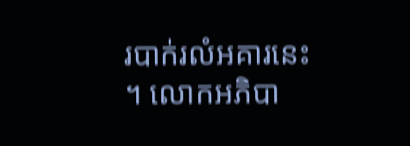របាក់រលំអគារនេះ ។ លោកអភិបា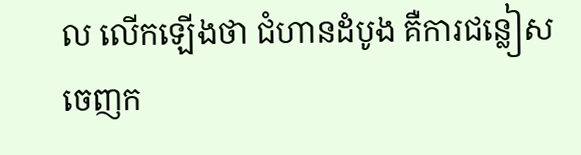ល លើកឡើងថា ជំហានដំបូង គឺការជន្លៀសចេញក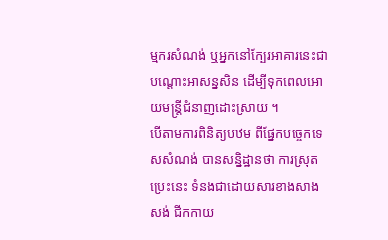ម្មករសំណង់ ឬអ្នកនៅក្បែរអាគារនេះជាបណ្តោះអាសន្នសិន ដើម្បីទុកពេលអោយមន្ត្រីជំនាញដោះស្រាយ ។
បើតាមការពិនិត្យបឋម ពីផ្នែកបច្ចេកទេសសំណង់ បានសន្និដ្ឋានថា ការស្រុត ប្រេះនេះ ទំនងជាដោយសារខាងសាងសង់ ជីកកាយ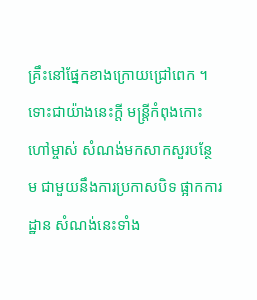គ្រឹះនៅផ្នែកខាងក្រោយជ្រៅពេក ។
ទោះជាយ៉ាងនេះក្តី មន្ត្រីកំពុងកោះហៅម្ចាស់ សំណង់មកសាកសួរបន្ថែម ជាមួយនឹងការប្រកាសបិទ ផ្អាកការដ្ឋាន សំណង់នេះទាំង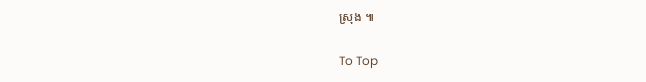ស្រុង ៕

To Top